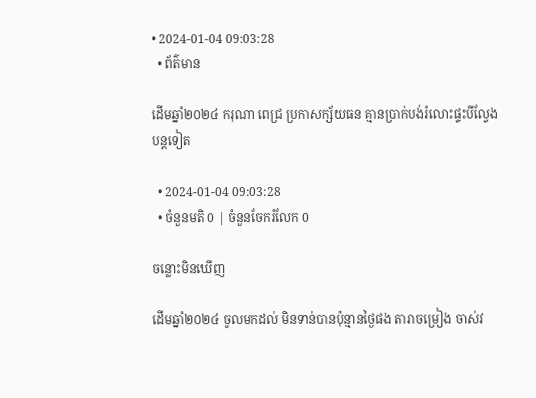• 2024-01-04 09:03:28
  • ព័ត៌មាន

ដើមឆ្នាំ២០២៤ ករុណា ពេជ្រ ប្រកាសក្ស័យធន គ្មានប្រាក់បង់រំលោះផ្ទះបីល្វែងបន្តទៀត

  • 2024-01-04 09:03:28
  • ចំនួនមតិ 0 | ចំនួនចែករំលែក 0

ចន្លោះមិនឃើញ

ដើមឆ្នាំ២០២៤ ចូលមកដល់ មិនទាន់បានប៉ុន្មានថ្ងៃផង តារាចម្រៀង ចាស់វ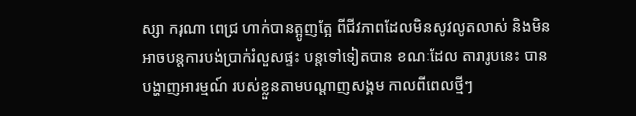ស្សា ករុណា ពេជ្រ ហាក់បានត្អូញត្អែ ពីជីវភាពដែលមិនសូវលូតលាស់ និងមិនអាចបន្តការបង់ប្រាក់រំលួសផ្ទះ បន្តទៅទៀតបាន ខណៈដែល តារារូបនេះ បានបង្ហាញអារម្មណ៍ របស់ខ្លួនតាមបណ្តាញសង្គម កាលពីពេលថ្មីៗ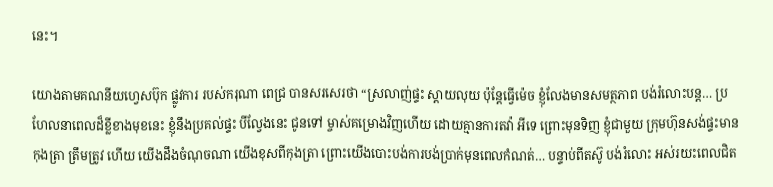នេះ។

យោងតាមគណនីយហ្វេសប៊ុក ផ្លូវការ របស់ករុណា ពេជ្រ បានសរសេរថា “ស្រលាញ់ផ្ទះ ស្តាយលុយ ប៉ុន្តែធ្វើម៉េច ខ្ញុំលែងមានសមត្ថភាព បង់រំលោះបន្ត… ប្រហែលនាពេលដ៏ខ្លីខាងមុខនេះ ខ្ញុំនឹងប្រគល់ផ្ទះ បីល្វែងនេះ ជូនទៅ ម្ចាស់គម្រោងវិញហើយ ដោយគ្មានការតវ៉ា អីទេ ព្រោះមុនទិញ ខ្ញុំជាមួយ ក្រុមហ៊ុនសង់ផ្ទះមាន កុងត្រា ត្រឹមត្រូវ ហើយ យើងដឹងចំណុចណា យើងខុសពីកុងត្រា ព្រោះយើងបោះបង់ការបង់ប្រាក់មុនពេលកំណត់… បន្ទាប់ពីតស៊ូ បង់រំលោះ អស់រយះពេលជិត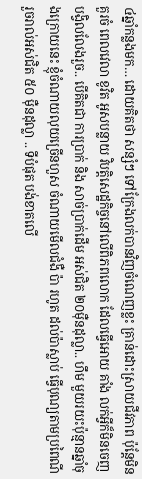៤ឆ្នាំកន្លងមក… ដោយគិតថា សន្សំៗ ទៅក្រែងលក់បានវិញចំណេញខ្លះ គ្រាន់ដោះស្រាយជីវភាព ប៉ុន្តែមិនគួរចំ ពេលវេលា ខូវិត អូសបន្លាយ វិបត្តិសេដ្ឋកិច្ចនៅលើពិភពលោក ដែលធ្វើអោយ គាំង លក់អ្វីក៏មិនចេញ បង្វិលលែងរួច.. បើគិតជា ការប្រាក់ និង សាច់ប្រាក់ដើម អស់ជិត ២០ម៉ឺនដុល្លា.. ហឹម មួយរយះប៉ុន្មានឆ្នាំចុងក្រោយនេះ ខ្ញុំចំណាយលុយច្រើនហួស ចំណាយមើលជំងឺ ប៉ា រហូត ដល់ប៉ាស្លាប់ ធ្វើបុណ្យតាមប្រពៃណីរួចរាល់អស់ជិត ៥០ ម៉ឺនដុល្លា .. ទីបំផុត បង់ខាតលើ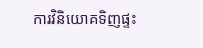ការវិនិយោគទិញផ្ទះ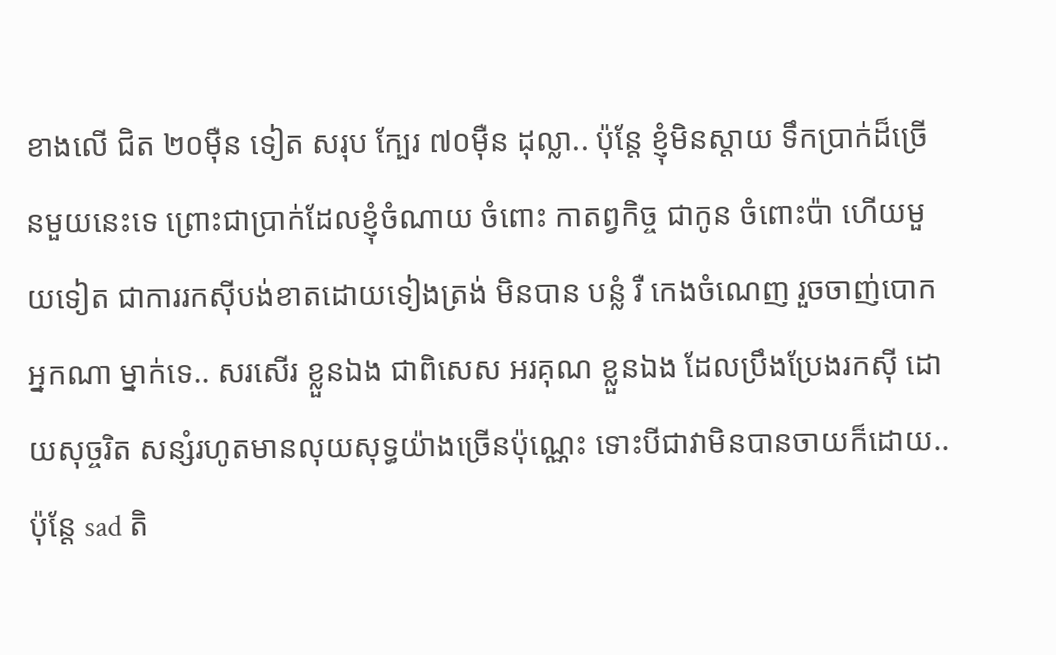ខាងលើ ជិត ២០ម៉ឺន ទៀត សរុប ក្បែរ ៧០ម៉ឺន ដុល្លា.. ប៉ុន្តែ ខ្ញុំមិនស្តាយ ទឹកប្រាក់ដ៏ច្រើនមួយនេះទេ ព្រោះជាប្រាក់ដែលខ្ញុំចំណាយ ចំពោះ កាតព្វកិច្ច ជាកូន ចំពោះប៉ា ហើយមួយទៀត ជាការរកស៊ីបង់ខាតដោយទៀងត្រង់ មិនបាន បន្លំ រឺ កេងចំណេញ រួចចាញ់បោកអ្នកណា ម្នាក់ទេ.. សរសើរ ខ្លួនឯង ជាពិសេស អរគុណ ខ្លួនឯង ដែលប្រឹងប្រែងរកស៊ី ដោយសុច្ចរិត សន្សំរហូតមានលុយសុទ្ធយ៉ាងច្រើនប៉ុណ្ណេះ ទោះបីជាវាមិនបានចាយក៏ដោយ.. ប៉ុន្តែ sad តិ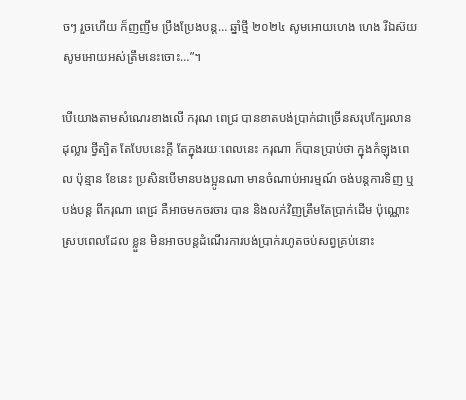ចៗ រួចហើយ ក៏ញញឹម ប្រឹងប្រែងបន្ត… ឆ្នាំថ្មី ២០២៤ សូមអោយហេង ហេង រីឯស៊យ សូមអោយអស់ត្រឹមនេះចោះ…”។

បើយោងតាមសំណេរខាងលើ ករុណ ពេជ្រ បានខាតបង់ប្រាក់ជាច្រើនសរុបក្បែរលានដុល្លារ ថ្វីត្បិត តែបែបនេះក្តី តែក្នុងរយៈពេលនេះ ករុណា ក៏បានប្រាប់ថា ក្នុងកំឡុងពេល ប៉ុន្មាន ខែនេះ ប្រសិនបើមានបងប្អូនណា មានចំណាប់អារម្មណ៍ ចង់បន្តការទិញ ឬបង់បន្ត ពីករុណា ពេជ្រ គឺអាចមកចរចារ បាន និងលក់វិញត្រឹមតែប្រាក់ដើម ប៉ុណ្ណោះ ស្របពេលដែល ខ្លួន មិនអាចបន្តដំណើរការបង់ប្រាក់រហូតចប់សព្វគ្រប់នោះ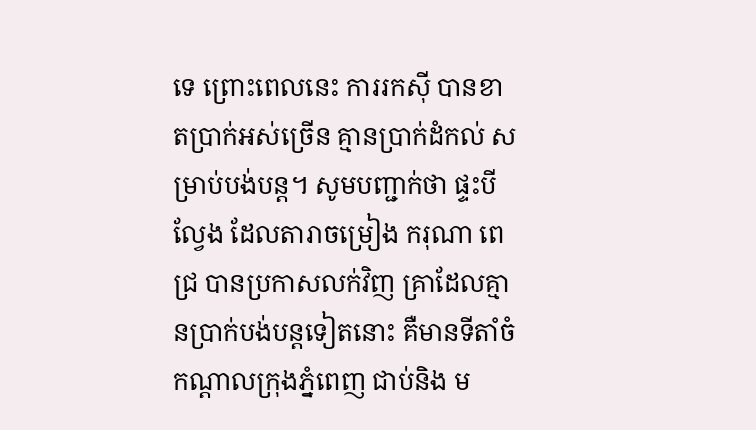ទេ ព្រោះពេលនេះ ការរកស៊ី បានខាតប្រាក់អស់ច្រើន គ្មានប្រាក់ដំកល់ សម្រាប់បង់បន្ត។ សូមបញ្ជាក់ថា ផ្ទះបីល្វែង ដែលតារាចម្រៀង ករុណា ពេជ្រ បានប្រកាសលក់វិញ គ្រាដែលគ្មានប្រាក់បង់បន្តទៀតនោះ គឺមានទីតាំចំកណ្តាលក្រុងភ្នំពេញ ជាប់និង ម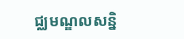ជ្ឈមណ្ឌលសន្និ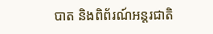បាត និងពិព័រណ៍អន្តរជាតិ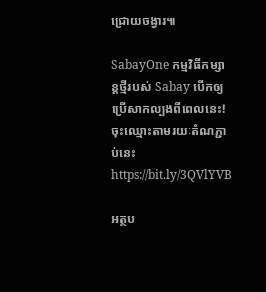ជ្រោយចង្វារ៕

SabayOne កម្មវិធីកម្សាន្តថ្មីរបស់ Sabay បើកឲ្យប្រើសាកល្បងពីពេលនេះ! ចុះឈ្មោះតាមរយៈតំណភ្ជាប់នេះ https://bit.ly/3QVlYVB

អត្ថប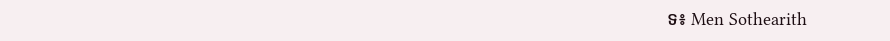ទ៖ Men Sothearith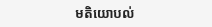មតិយោបល់